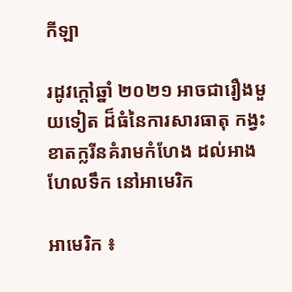កីឡា

រដូវក្តៅឆ្នាំ ២០២១ អាចជារឿងមួយទៀត ដ៏ធំនៃការសារធាតុ កង្វះខាតក្លរីនគំរាមកំហែង ដល់អាងហែលទឹក នៅអាមេរិក

អាមេរិក ៖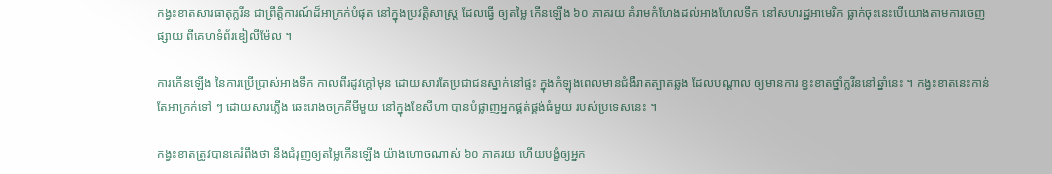កង្វះខាតសារធាតុក្លរីន ជាព្រឹត្តិការណ៍ដ៏អាក្រក់បំផុត នៅក្នុងប្រវត្តិសាស្រ្ត ដែលធ្វើ ឲ្យតម្លៃ កើនឡើង ៦០ ភាគរយ គំរាមកំហែងដល់អាងហែលទឹក នៅសហរដ្ឋអាមេរិក ធ្លាក់ចុះនេះបើយោងតាមការចេញផ្សាយ ពីគេហទំព័រឌៀលីម៉ែល ។

ការកើនឡើង នៃការប្រើប្រាស់អាងទឹក កាលពីរដូវក្តៅមុន ដោយសារតែប្រជាជនស្នាក់នៅផ្ទះ ក្នុងកំឡុងពេលមានជំងឺរាតត្បាតឆ្លង ដែលបណ្តាល ឲ្យមានការ ខ្វះខាតថ្នាំក្លរីននៅឆ្នាំនេះ ។ កង្វះខាតនេះកាន់តែអាក្រក់ទៅ ៗ ដោយសារភ្លើង ឆេះរោងចក្រគីមីមួយ នៅក្នុងខែសីហា បានបំផ្លាញអ្នកផ្គត់ផ្គង់ធំមួយ របស់ប្រទេសនេះ ។

កង្វះខាតត្រូវបានគេរំពឹងថា នឹងជំរុញឲ្យតម្លៃកើនឡើង យ៉ាងហោចណាស់ ៦០ ភាគរយ ហើយបង្ខំឲ្យអ្នក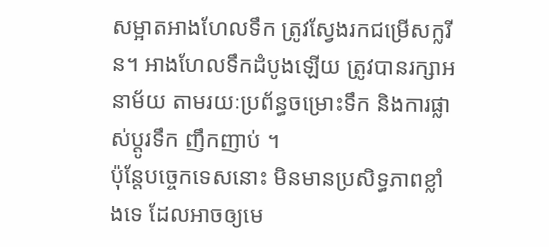សម្អាតអាងហែលទឹក ត្រូវស្វែងរកជម្រើសក្លរីន។ អាងហែលទឹកដំបូងឡើយ ត្រូវបានរក្សាអនាម័យ តាមរយៈប្រព័ន្ធចម្រោះទឹក និងការផ្លាស់ប្តូរទឹក ញឹកញាប់ ។
ប៉ុន្តែបច្ចេកទេសនោះ មិនមានប្រសិទ្ធភាពខ្លាំងទេ ដែលអាចឲ្យមេ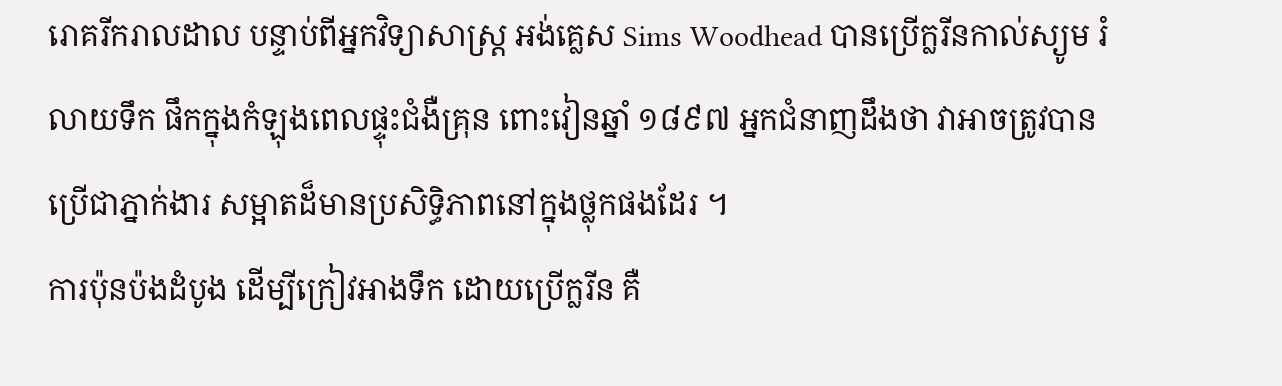រោគរីករាលដាល បន្ទាប់ពីអ្នកវិទ្យាសាស្ត្រ អង់គ្លេស Sims Woodhead បានប្រើក្លរីនកាល់ស្យូម រំលាយទឹក ផឹកក្នុងកំឡុងពេលផ្ទុះជំងឺគ្រុន ពោះវៀនឆ្នាំ ១៨៩៧ អ្នកជំនាញដឹងថា វាអាចត្រូវបាន ប្រើជាភ្នាក់ងារ សម្អាតដ៏មានប្រសិទ្ធិភាពនៅក្នុងថ្លុកផងដែរ ។
ការប៉ុនប៉ងដំបូង ដើម្បីក្រៀវអាងទឹក ដោយប្រើក្លរីន គឺ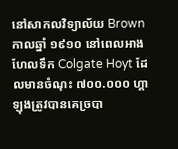នៅសាកលវិទ្យាល័យ Brownកាលឆ្នាំ ១៩១០ នៅពេលអាងហែលទឹក Colgate Hoyt ដែលមានចំណុះ ៧០០.០០០ ហ្គាឡុងត្រូវបានគេច្របា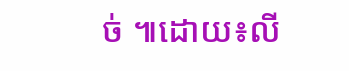ច់ ៕ដោយ៖លី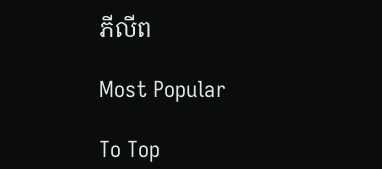ភីលីព

Most Popular

To Top